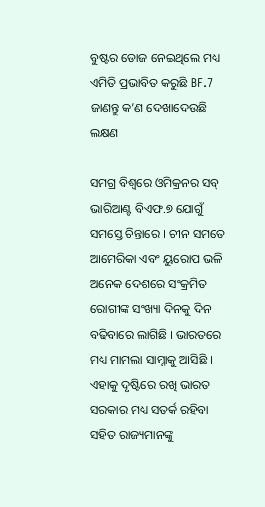ବୁଷ୍ଟର ଡୋଜ ନେଇଥିଲେ ମଧ୍ୟ ଏମିତି ପ୍ରଭାବିତ କରୁଛି BF.7 ଜାଣନ୍ତୁ କ’ଣ ଦେଖାଦେଉଛି ଲକ୍ଷଣ

ସମଗ୍ର ବିଶ୍ୱରେ ଓମିକ୍ରନର ସବ୍‌ ଭାରିଆଣ୍ଟ ବିଏଫ.୭ ଯୋଗୁଁ ସମସ୍ତେ ଚିନ୍ତାରେ । ଚୀନ ସମତେ ଆମେରିକା ଏବଂ ୟୁରୋପ ଭଳି ଅନେକ ଦେଶରେ ସଂକ୍ରମିତ ରୋଗୀଙ୍କ ସଂଖ୍ୟା ଦିନକୁ ଦିନ ବଢିବାରେ ଲାଗିଛି । ଭାରତରେ ମଧ୍ୟ ମାମଲା ସାମ୍ନାକୁ ଆସିଛି । ଏହାକୁ ଦୃଷ୍ଟିରେ ରଖି ଭାରତ ସରକାର ମଧ୍ୟ ସତର୍କ ରହିବା ସହିତ ରାଜ୍ୟମାନଙ୍କୁ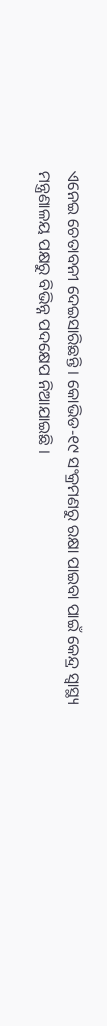ଏନେଇ ଚେତାବନୀ ଦେଇସାରିଛନ୍ତି । କୋଭିଡ-୧୯ ସଂକ୍ରମଣରୁ ରକ୍ଷା ପାଇବା ପାଇଁ କେନ୍ଦ୍ର ସ୍ୱାସ୍ଥ୍ୟ ମନ୍ତ୍ରଣାଳୟ ପକ୍ଷରୁ ବିଭିନ୍ନ ପଦକ୍ଷେପ ନିଆଯାଇଛି ।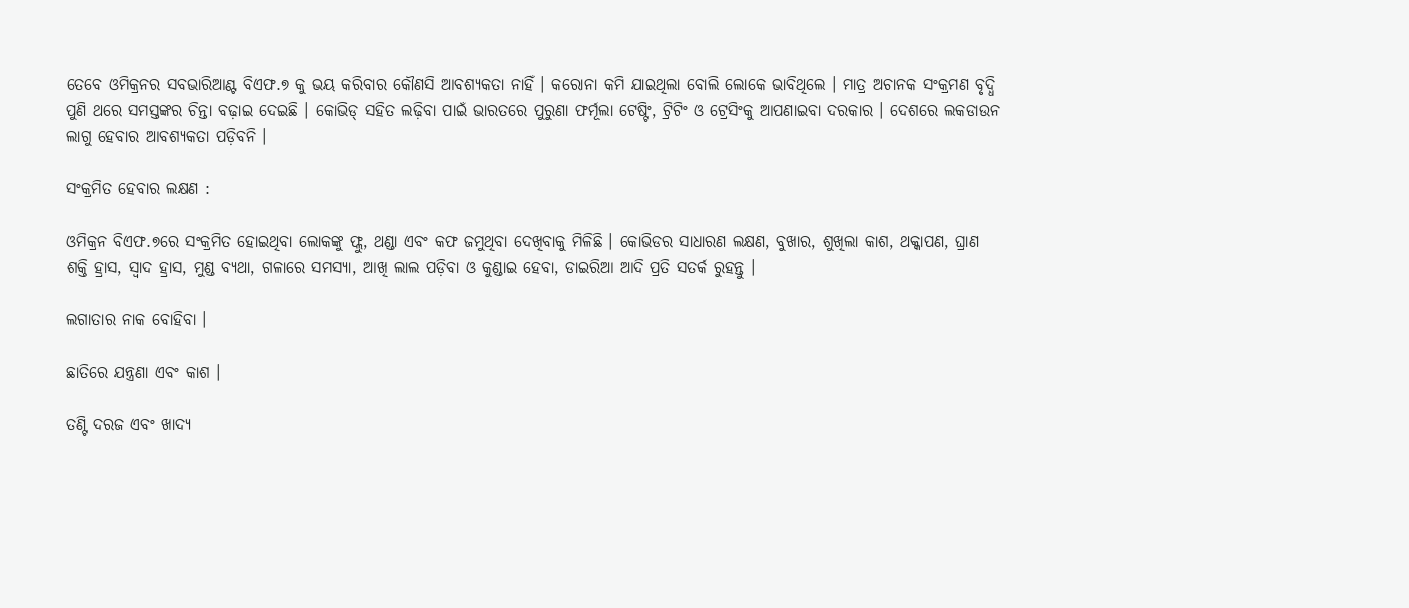ତେବେ ଓମିକ୍ରନର ସବଭାରିଆଣ୍ଟ ବିଏଫ.୭ କୁ ଭୟ କରିବାର କୌଣସି ଆବଶ୍ୟକତା ନାହିଁ । କରୋନା କମି ଯାଇଥିଲା ବୋଲି ଲୋକେ ଭାବିଥିଲେ । ମାତ୍ର ଅଚାନକ ସଂକ୍ରମଣ ବୃଦ୍ଧି ପୁଣି ଥରେ ସମସ୍ତଙ୍କର ଚିନ୍ତା ବଢ଼ାଇ ଦେଇଛି । କୋଭିଡ୍ ସହିତ ଲଢ଼ିବା ପାଇଁ ଭାରତରେ ପୁରୁଣା ଫର୍ମୂଲା ଟେଷ୍ଟିଂ, ଟ୍ରିଟିଂ ଓ ଟ୍ରେସିଂକୁ ଆପଣାଇବା ଦରକାର । ଦେଶରେ ଲକଡାଉନ ଲାଗୁ ହେବାର ଆବଶ୍ୟକତା ପଡ଼ିବନି ।

ସଂକ୍ରମିତ ହେବାର ଲକ୍ଷଣ :

ଓମିକ୍ରନ ବିଏଫ.୭ରେ ସଂକ୍ରମିତ ହୋଇଥିବା ଲୋକଙ୍କୁ ଫ୍ଲୁ, ଥଣ୍ଡା ଏବଂ କଫ ଜମୁଥିବା ଦେଖିବାକୁ ମିଳିଛି । କୋଭିଡର ସାଧାରଣ ଲକ୍ଷଣ, ବୁଖାର, ଶୁଖିଲା କାଶ, ଥକ୍କାପଣ, ଘ୍ରାଣ ଶକ୍ତି ହ୍ରାସ, ସ୍ୱାଦ ହ୍ରାସ, ମୁଣ୍ଡ ବ୍ୟଥା, ଗଳାରେ ସମସ୍ୟା, ଆଖି ଲାଲ ପଡ଼ିବା ଓ କୁଣ୍ଡାଇ ହେବା, ଡାଇରିଆ ଆଦି ପ୍ରତି ସତର୍କ ରୁହନ୍ତୁ ।

ଲଗାତାର ନାକ ବୋହିବା ।

ଛାତିରେ ଯନ୍ତ୍ରଣା ଏବଂ କାଶ ।

ତଣ୍ଟି ଦରଜ ଏବଂ ଖାଦ୍ୟ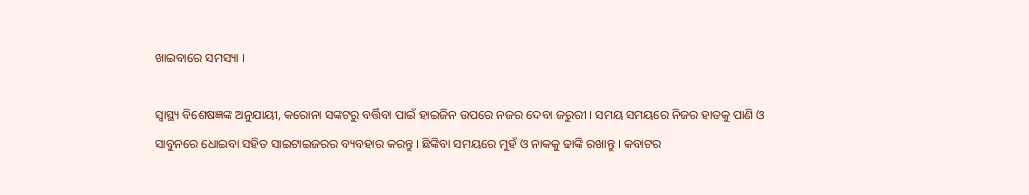ଖାଇବାରେ ସମସ୍ୟା ।

ସ୍ୱାସ୍ଥ୍ୟ ବିଶେଷଜ୍ଞଙ୍କ ଅନୁଯାୟୀ, କରୋନା ସଙ୍କଟରୁ ବର୍ତ୍ତିବା ପାଇଁ ହାଇଜିନ ଉପରେ ନଜର ଦେବା ଜରୁରୀ । ସମୟ ସମୟରେ ନିଜର ହାତକୁ ପାଣି ଓ ସାବୁନରେ ଧୋଇବା ସହିତ ସାଇଟାଇଜରର ବ୍ୟବହାର କରନ୍ତୁ । ଛିଙ୍କିବା ସମୟରେ ମୁହଁ ଓ ନାକକୁ ଢାଙ୍କି ରଖାନ୍ତୁ । କବାଟର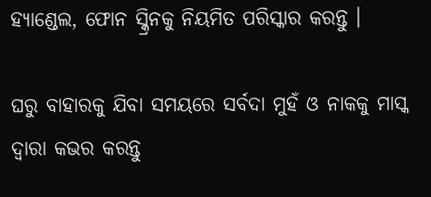ହ୍ୟାଣ୍ଡେଲ, ଫୋନ ସ୍କ୍ରିନକୁ ନିୟମିତ ପରିସ୍କାର କରନ୍ତୁ ।

ଘରୁ ବାହାରକୁ ଯିବା ସମୟରେ ସର୍ବଦା ମୁହଁ ଓ ନାକକୁ ମାସ୍କ ଦ୍ୱାରା କଭର କରନ୍ତୁ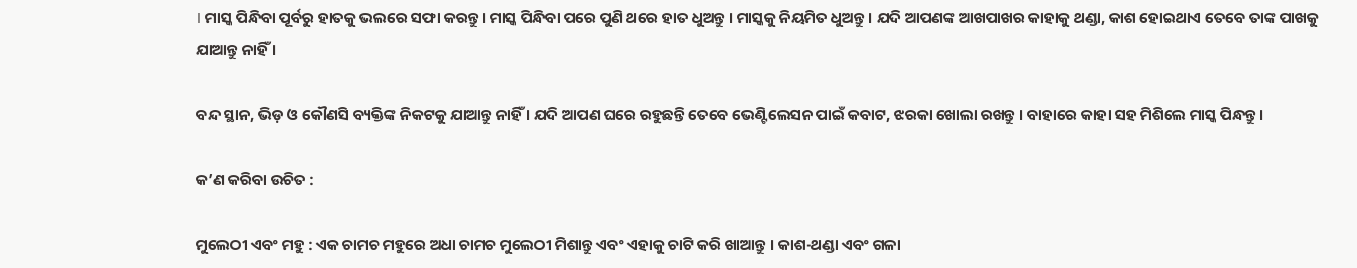। ମାସ୍କ ପିନ୍ଧିବା ପୂର୍ବରୁ ହାତକୁ ଭଲରେ ସଫା କରନ୍ତୁ । ମାସ୍କ ପିନ୍ଧିବା ପରେ ପୁଣି ଥରେ ହାତ ଧୁଅନ୍ତୁ । ମାସ୍କକୁ ନିୟମିତ ଧୁଅନ୍ତୁ । ଯଦି ଆପଣଙ୍କ ଆଖପାଖର କାହାକୁ ଥଣ୍ଡା, କାଶ ହୋଇଥାଏ ତେବେ ତାଙ୍କ ପାଖକୁ ଯାଆନ୍ତୁ ନାହିଁ ।

ବନ୍ଦ ସ୍ଥାନ, ଭିଡ଼ ଓ କୌଣସି ବ୍ୟକ୍ତିଙ୍କ ନିକଟକୁ ଯାଆନ୍ତୁ ନାହିଁ । ଯଦି ଆପଣ ଘରେ ରହୁଛନ୍ତି ତେବେ ଭେଣ୍ଟିଲେସନ ପାଇଁ କବାଟ, ଝରକା ଖୋଲା ରଖନ୍ତୁ । ବାହାରେ କାହା ସହ ମିଶିଲେ ମାସ୍କ ପିନ୍ଧନ୍ତୁ ।

କ’ଣ କରିବା ଉଚିତ :

ମୁଲେଠୀ ଏବଂ ମହୁ : ଏକ ଚାମଚ ମହୁରେ ଅଧା ଚାମଚ ମୁଲେଠୀ ମିଶାନ୍ତୁ ଏବଂ ଏହାକୁ ଚାଟି କରି ଖାଆନ୍ତୁ । କାଶ-ଥଣ୍ଡା ଏବଂ ଗଳା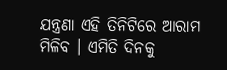ଯନ୍ତ୍ରଣା ଏହି ତିନିଟିରେ ଆରାମ ମିଳିବ । ଏମିତି ଦିନକୁ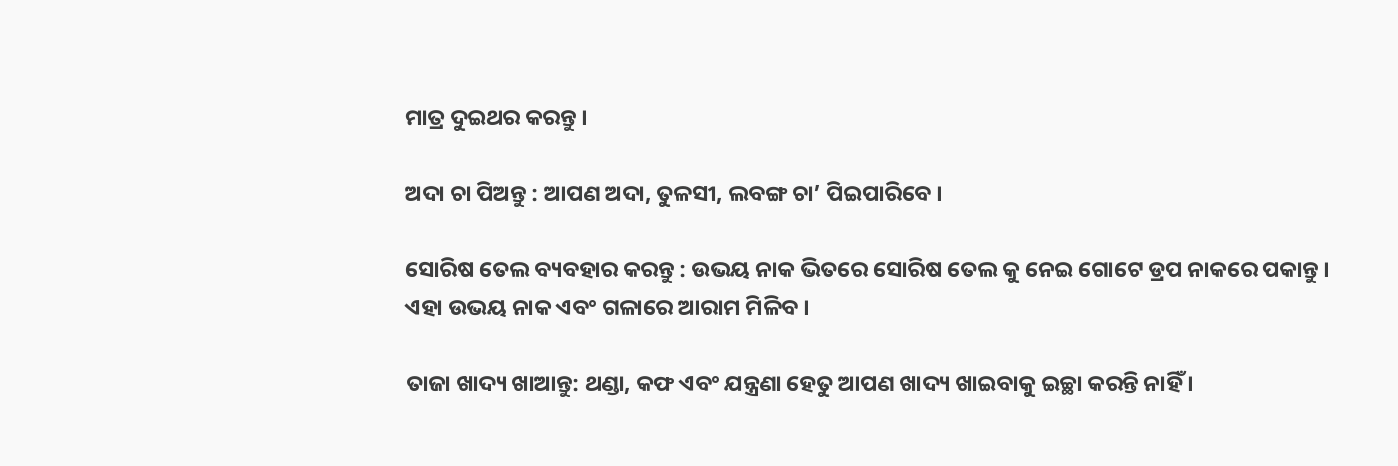ମାତ୍ର ଦୁଇଥର କରନ୍ତୁ ।

ଅଦା ଚା ପିଅନ୍ତୁ : ଆପଣ ଅଦା, ତୁଳସୀ, ଲବଙ୍ଗ ଚା’ ପିଇପାରିବେ ।

ସୋରିଷ ତେଲ ବ୍ୟବହାର କରନ୍ତୁ : ଉଭୟ ନାକ ଭିତରେ ସୋରିଷ ତେଲ କୁ ନେଇ ଗୋଟେ ଡ୍ରପ ନାକରେ ପକାନ୍ତୁ । ଏହା ଉଭୟ ନାକ ଏବଂ ଗଳାରେ ଆରାମ ମିଳିବ ।

ତାଜା ଖାଦ୍ୟ ଖାଆନ୍ତୁ: ଥଣ୍ଡା, କଫ ଏବଂ ଯନ୍ତ୍ରଣା ହେତୁ ଆପଣ ଖାଦ୍ୟ ଖାଇବାକୁ ଇଚ୍ଛା କରନ୍ତି ନାହିଁ ।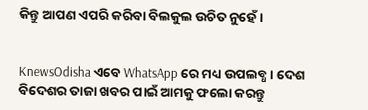କିନ୍ତୁ ଆପଣ ଏପରି କରିବା ବିଲକୁଲ ଉଚିତ ନୁହେଁ ।


KnewsOdisha ଏବେ WhatsApp ରେ ମଧ୍ୟ ଉପଲବ୍ଧ । ଦେଶ ବିଦେଶର ତାଜା ଖବର ପାଇଁ ଆମକୁ ଫଲୋ କରନ୍ତୁ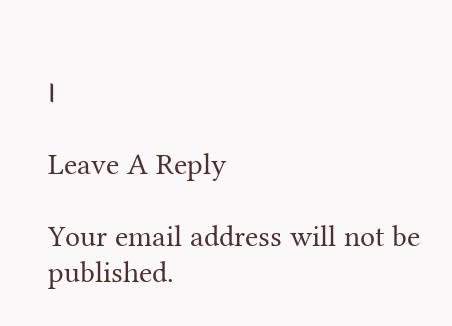।

Leave A Reply

Your email address will not be published.